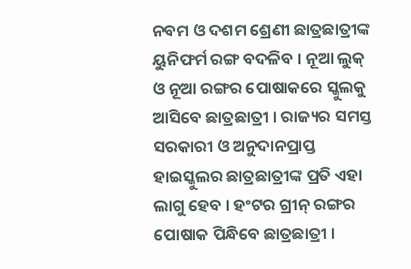ନବମ ଓ ଦଶମ ଶ୍ରେଣୀ ଛାତ୍ରଛାତ୍ରୀଙ୍କ ୟୁନିଫର୍ମ ରଙ୍ଗ ବଦଳିବ । ନୂଆ ଲୁକ୍ ଓ ନୂଆ ରଙ୍ଗର ପୋଷାକରେ ସ୍କୁଲକୁ ଆସିବେ ଛାତ୍ରଛାତ୍ରୀ । ରାଜ୍ୟର ସମସ୍ତ ସରକାରୀ ଓ ଅନୁଦାନପ୍ରାପ୍ତ ହାଇସ୍କୁଲର ଛାତ୍ରଛାତ୍ରୀଙ୍କ ପ୍ରତି ଏହା ଲାଗୁ ହେବ । ହଂଟର ଗ୍ରୀନ୍ ରଙ୍ଗର ପୋଷାକ ପିନ୍ଧିବେ ଛାତ୍ରଛାତ୍ରୀ ।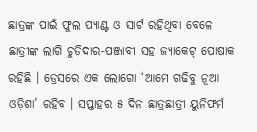ଛାତ୍ରଙ୍କ ପାଇଁ ଫୁଲ ପ୍ୟାଣ୍ଟ ଓ ସାର୍ଟ ରହିଥିବା ବେଳେ ଛାତ୍ରୀଙ୍କ ଲାଗି ଚୁଡିଦାର-ପଞ୍ଜାବୀ ସହ ଜ୍ୟାକେଟ୍ ପୋଷାକ ରହିଛି । ଡ୍ରେସରେ ଏକ ଲୋଗୋ ‘ଆମେ ଗଢିବୁ ନୂଆ ଓଡ଼ିଶା’ ରହିବ । ସପ୍ତାହର ୫ ଦିନ ଛାତ୍ରଛାତ୍ରୀ ୟୁନିଫର୍ମ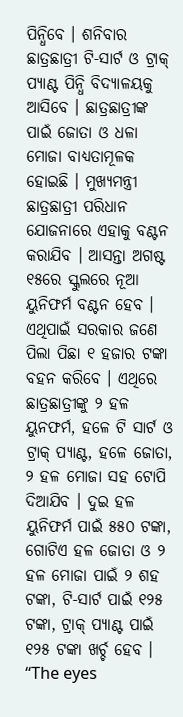ପିନ୍ଧିବେ । ଶନିବାର ଛାତ୍ରଛାତ୍ରୀ ଟି-ସାର୍ଟ ଓ ଟ୍ରାକ୍ ପ୍ୟାଣ୍ଟ ପିନ୍ଧି ବିଦ୍ୟାଳୟକୁ ଆସିବେ । ଛାତ୍ରଛାତ୍ରୀଙ୍କ ପାଇଁ ଜୋତା ଓ ଧଳା ମୋଜା ବାଧ୍ୟତାମୂଳକ ହୋଇଛି । ମୁଖ୍ୟମନ୍ତ୍ରୀ ଛାତ୍ରଛାତ୍ରୀ ପରିଧାନ ଯୋଜନାରେ ଏହାକୁ ବଣ୍ଟନ କରାଯିବ । ଆସନ୍ତା ଅଗଷ୍ଟ ୧୫ରେ ସ୍କୁଲରେ ନୂଆ ୟୁନିଫର୍ମ ବଣ୍ଟନ ହେବ । ଏଥିପାଇଁ ସରକାର ଜଣେ ପିଲା ପିଛା ୧ ହଜାର ଟଙ୍କା ବହନ କରିବେ । ଏଥିରେ ଛାତ୍ରଛାତ୍ରୀଙ୍କୁ ୨ ହଳ ୟୁନଫର୍ମ, ହଳେ ଟି ସାର୍ଟ ଓ ଟ୍ରାକ୍ ପ୍ୟାଣ୍ଟ, ହଳେ ଜୋତା, ୨ ହଳ ମୋଜା ସହ ଟୋପି ଦିଆଯିବ । ଦୁଇ ହଳ ୟୁନିଫର୍ମ ପାଇଁ ୫୫୦ ଟଙ୍କା, ଗୋଟିଏ ହଳ ଜୋତା ଓ ୨ ହଳ ମୋଜା ପାଇଁ ୨ ଶହ ଟଙ୍କା, ଟି-ସାର୍ଟ ପାଇଁ ୧୨୫ ଟଙ୍କା, ଟ୍ରାକ୍ ପ୍ୟାଣ୍ଟ ପାଇଁ ୧୨୫ ଟଙ୍କା ଖର୍ଚ୍ଚ ହେବ ।
“The eyes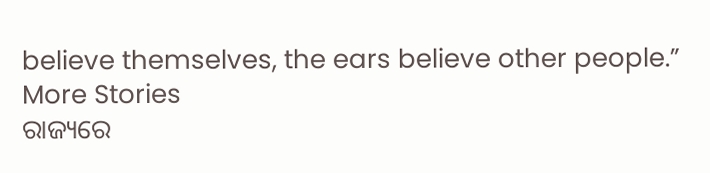believe themselves, the ears believe other people.”
More Stories
ରାଜ୍ୟରେ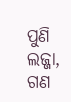ପୁଣି ଲଜ୍ଜା, ଗଣ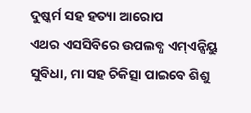ଦୁଷ୍କର୍ମ ସହ ହତ୍ୟା ଆରୋପ
ଏଥର ଏସସିବିରେ ଉପଲବ୍ଧ ଏମ୍ଏନ୍ସିୟୁ ସୁବିଧା, ମା ସହ ଚିକିତ୍ସା ପାଇବେ ଶିଶୁ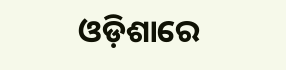ଓଡ଼ିଶାରେ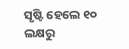ସୃଷ୍ଟି ହେଲେ ୧୦ ଲକ୍ଷରୁ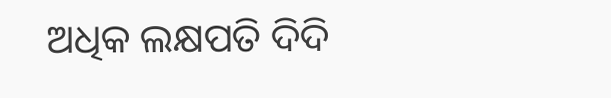ଅଧିକ ଲକ୍ଷପତି ଦିଦି